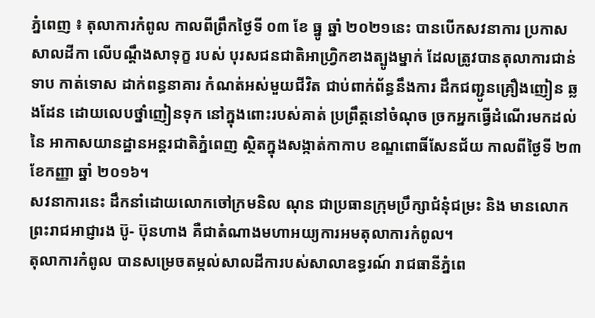ភ្នំពេញ ៖ តុលាការកំពូល កាលពីព្រឹកថ្ងៃទី ០៣ ខែ ធ្នូ ឆ្នាំ ២០២១នេះ បានបើកសវនាការ ប្រកាសសាលដីកា លើបណ្តឹងសាទុក្ខ របស់ បុរសជនជាតិអាហ្វ្រិកខាងត្បូងម្នាក់ ដែលត្រូវបានតុលាការជាន់ទាប កាត់ទោស ដាក់ពន្ធនាគារ កំណត់អស់មួយជីវិត ជាប់ពាក់ព័ន្ធនឹងការ ដឹកជញ្ជូនគ្រឿងញៀន ឆ្លងដែន ដោយលេបថ្នាំញៀនទុក នៅក្នុងពោះរបស់គាត់ ប្រព្រឹត្តនៅចំណុច ច្រកអ្នកធ្វើដំណើរមកដល់ នៃ អាកាសយានដ្ឋានអន្តរជាតិភ្នំពេញ ស្ថិតក្នុងសង្កាត់កាកាប ខណ្ឌពោធិ៍សែនជ័យ កាលពីថ្ងៃទី ២៣ ខែកញ្ញា ឆ្នាំ ២០១៦។
សវនាការនេះ ដឹកនាំដោយលោកចៅក្រមនិល ណុន ជាប្រធានក្រុមប្រឹក្សាជំនុំជម្រះ និង មានលោកព្រះរាជអាជ្ញារង ប៊ូ- ប៊ុនហាង គឺជាតំណាងមហាអយ្យការអមតុលាការកំពូល។
តុលាការកំពូល បានសម្រេចតម្កល់សាលដីការបស់សាលាឧទ្ធរណ៍ រាជធានីភ្នំពេ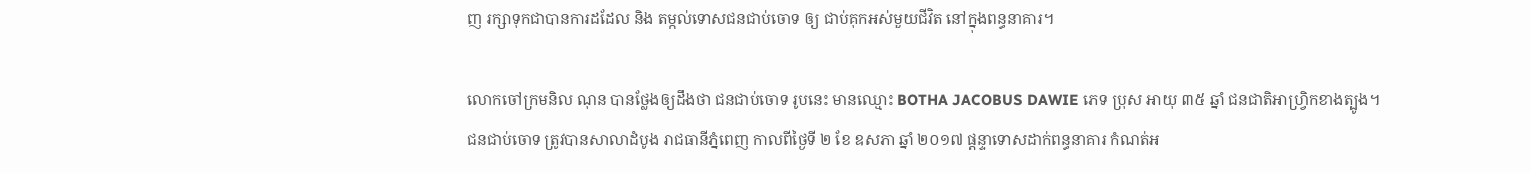ញ រក្សាទុកជាបានការដដែល និង តម្កល់ទោសជនជាប់ចោទ ឲ្យ ជាប់គុកអស់មួយជីវិត នៅក្នុងពន្ធនាគារ។

លោកចៅក្រមនិល ណុន បានថ្លែងឲ្យដឹងថា ជនជាប់ចោទ រូបនេះ មានឈ្មោះ BOTHA JACOBUS DAWIE ភេទ ប្រុស អាយុ ៣៥ ឆ្នាំ ជនជាតិអាហ្វ្រិកខាងត្បូង។
ជនជាប់ចោទ ត្រូវបានសាលាដំបូង រាជធានីភ្នំពេញ កាលពីថ្ងៃទី ២ ខែ ឧសភា ឆ្នាំ ២០១៧ ផ្តន្ទាទោសដាក់ពន្ធនាគារ កំណត់អ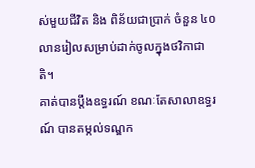ស់មួយជីវិត និង ពិន័យជាប្រាក់ ចំនួន ៤០លានរៀលសម្រាប់ដាក់ចូលក្នុងថវិកាជាតិ។
គាត់បានប្តឹងឧទ្ធរណ៍ ខណៈតែសាលាឧទ្ធរណ៍ បានតម្កល់ទណ្ឌក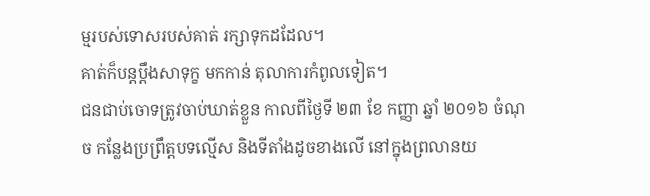ម្មរបស់ទោសរបស់គាត់ រក្សាទុកដដែល។
គាត់ក៏បន្តប្តឹងសាទុក្ខ មកកាន់ តុលាការកំពូលទៀត។
ជនជាប់ចោទត្រូវចាប់ឃាត់ខ្លួន កាលពីថ្ងៃទី ២៣ ខែ កញ្ញា ឆ្នាំ ២០១៦ ចំណុច កន្លែងប្រព្រឹត្តបទល្មើស និងទីតាំងដូចខាងលើ នៅក្នុងព្រលានយ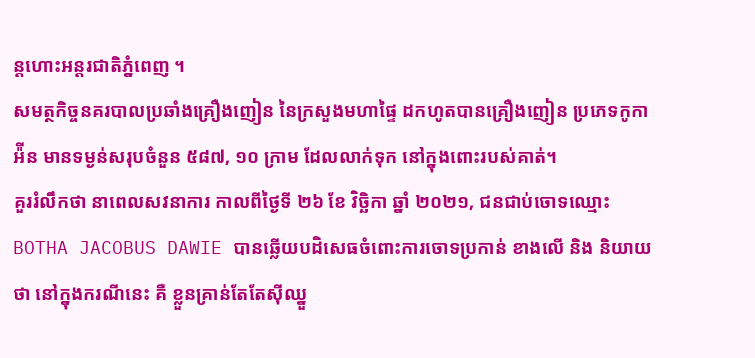ន្តហោះអន្តរជាតិភំ្នពេញ ។
សមត្ថកិច្ចនគរបាលប្រឆាំងគ្រឿងញៀន នៃក្រសួងមហាផ្ទៃ ដកហូតបានគ្រឿងញៀន ប្រភេទកូកាអ៉ីន មានទម្ងន់សរុបចំនួន ៥៨៧, ១០ ក្រាម ដែលលាក់ទុក នៅក្នុងពោះរបស់គាត់។
គួររំលឹកថា នាពេលសវនាការ កាលពីថ្ងៃទី ២៦ ខែ វិច្ឆិកា ឆ្នាំ ២០២១, ជនជាប់ចោទឈ្មោះ BOTHA JACOBUS DAWIE បានឆ្លើយបដិសេធចំពោះការចោទប្រកាន់ ខាងលើ និង និយាយថា នៅក្នុងករណីនេះ គឺ ខ្លួនគ្រាន់តែតែស៊ីឈ្នួ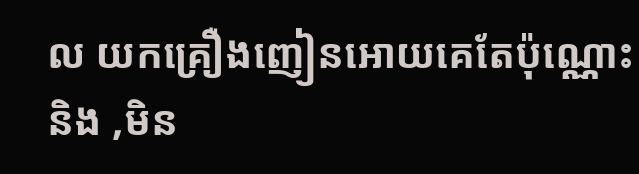ល យកគ្រឿងញៀនអោយគេតែប៉ុណ្ណោះ និង ,មិន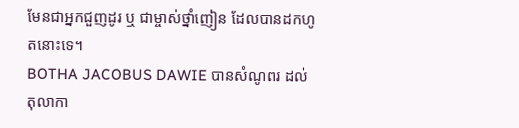មែនជាអ្នកជួញដូរ ឬ ជាម្ចាស់ថ្នាំញៀន ដែលបានដកហូតនោះទេ។
BOTHA JACOBUS DAWIE បានសំណូពរ ដល់តុលាកា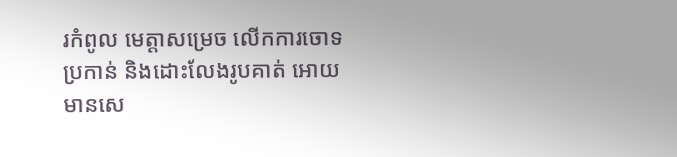រកំពូល មេត្តាសម្រេច លើកការចោទប្រកាន់ និងដោះលែងរូបគាត់ អោយមានសេ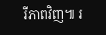រីភាពវិញ៕ រ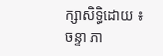ក្សាសិទ្ធិដោយ ៖ ចន្ទា ភា